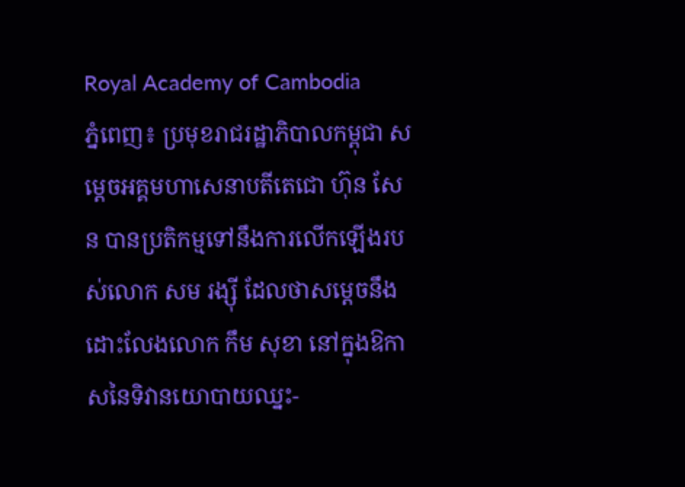Royal Academy of Cambodia
ភ្នំពេញ៖ ប្រមុខរាជរដ្ឋាភិបាលកម្ពុជា សម្ដេចអគ្គមហាសេនាបតីតេជោ ហ៊ុន សែន បានប្រតិកម្មទៅនឹងការលើកឡើងរបស់លោក សម រង្ស៊ី ដែលថាសម្ដេចនឹងដោះលែងលោក កឹម សុខា នៅក្នុងឱកាសនៃទិវានយោបាយឈ្នះ-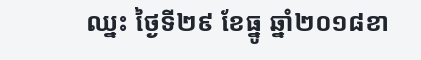ឈ្នះ ថ្ងៃទី២៩ ខែធ្នូ ឆ្នាំ២០១៨ខា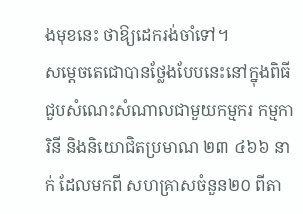ងមុខនេះ ថាឱ្យដេករង់ចាំទៅ។
សម្ដេចតេជោបានថ្លែងបែបនេះនៅក្នុងពិធីជួបសំណេះសំណាលជាមួយកម្មករ កម្មការិនី និងនិយោជិតប្រមាណ ២៣ ៤៦៦ នាក់ ដែលមកពី សហគ្រាសចំនួន២០ ពីតា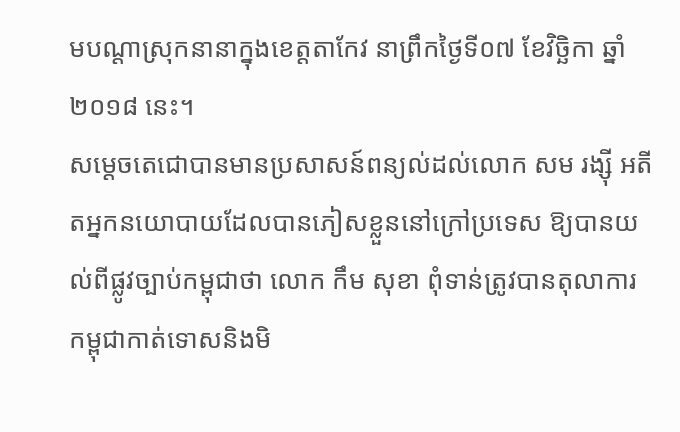មបណ្ដាស្រុកនានាក្នុងខេត្តតាកែវ នាព្រឹកថ្ងៃទី០៧ ខែវិច្ឆិកា ឆ្នាំ២០១៨ នេះ។
សម្ដេចតេជោបានមានប្រសាសន៍ពន្យល់ដល់លោក សម រង្ស៊ី អតីតអ្នកនយោបាយដែលបានភៀសខ្លួននៅក្រៅប្រទេស ឱ្យបានយល់ពីផ្លូវច្បាប់កម្ពុជាថា លោក កឹម សុខា ពុំទាន់ត្រូវបានតុលាការកម្ពុជាកាត់ទោសនិងមិ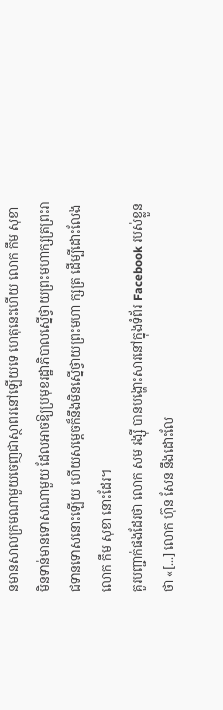នមានសាលក្រមណាមួយចេញជាស្ថាពរនៅឡើយទេ ហេតុនេះហើយ លោក កឹម សុខា មិនទាន់មានទោសណាមួយ ដែលអាចឱ្យប្រមុខរដ្ឋាភិបាលស្នើថ្វាយព្រះមហាក្សត្រព្រះរាជទានទោសនោះឡើយ ហើយសម្ដេចក៏នឹងមិនស្នើថ្វាយព្រះមហា ក្សត្រ ដើម្បីដោះលែងលោក កឹម សុខា នោះដែរ។
គួរបញ្ជាក់ផងដែរថា លោក សម រង្ស៊ី បានបង្ហោះសារនៅក្នុងទំព័រ Facebook របស់ខ្លួនថា «[...] លោក ហ៊ុន សែន នឹងដោះលែ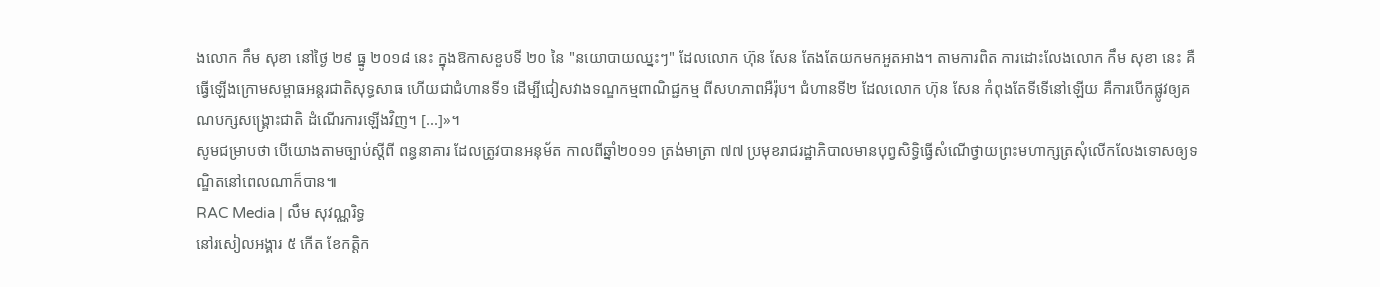ងលោក កឹម សុខា នៅថ្ងៃ ២៩ ធ្នូ ២០១៨ នេះ ក្នុងឱកាសខួបទី ២០ នៃ "នយោបាយឈ្នះៗ" ដែលលោក ហ៊ុន សែន តែងតែយកមកអួតអាង។ តាមការពិត ការដោះលែងលោក កឹម សុខា នេះ គឺធ្វើឡើងក្រោមសម្ពាធអន្តរជាតិសុទ្ធសាធ ហើយជាជំហានទី១ ដើម្បីជៀសវាងទណ្ឌកម្មពាណិជ្ជកម្ម ពីសហភាពអឺរ៉ុប។ ជំហានទី២ ដែលលោក ហ៊ុន សែន កំពុងតែទីទើនៅឡើយ គឺការបើកផ្លូវឲ្យគណបក្សសង្គ្រោះជាតិ ដំណើរការឡើងវិញ។ [...]»។
សូមជម្រាបថា បើយោងតាមច្បាប់ស្ដីពី ពន្ធនាគារ ដែលត្រូវបានអនុម័ត កាលពីឆ្នាំ២០១១ ត្រង់មាត្រា ៧៧ ប្រមុខរាជរដ្ឋាភិបាលមានបុព្វសិទ្ធិធ្វើសំណើថ្វាយព្រះមហាក្សត្រសុំលើកលែងទោសឲ្យទណ្ឌិតនៅពេលណាក៏បាន៕
RAC Media | លឹម សុវណ្ណរិទ្ធ
នៅរសៀលអង្គារ ៥ កើត ខែកត្ដិក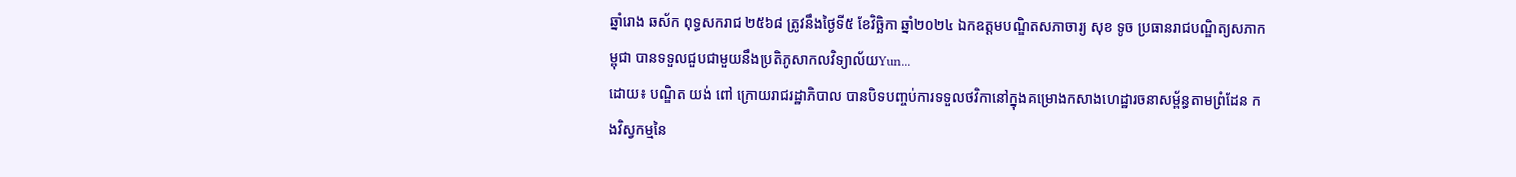ឆ្នាំរោង ឆស័ក ពុទ្ធសករាជ ២៥៦៨ ត្រូវនឹងថ្ងៃទី៥ ខែវិច្ឆិកា ឆ្នាំ២០២៤ ឯកឧត្ដមបណ្ឌិតសភាចារ្យ សុខ ទូច ប្រធានរាជបណ្ឌិត្យសភាកម្ពុជា បានទទួលជួបជាមួយនឹងប្រតិភូសាកលវិទ្យាល័យYun...
ដោយ៖ បណ្ឌិត យង់ ពៅ ក្រោយរាជរដ្ឋាភិបាល បានបិទបញ្ចប់ការទទួលថវិកានៅក្នុងគម្រោងកសាងហេដ្ឋារចនាសម្ព័ន្ធតាមព្រំដែន កងវិស្វកម្មនៃ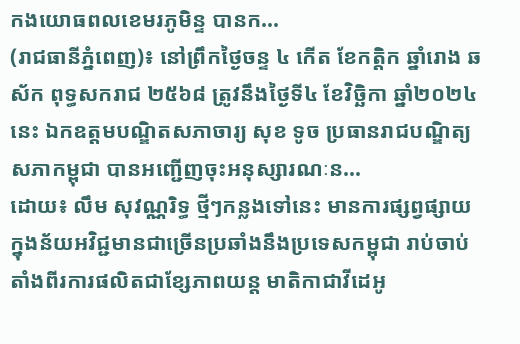កងយោធពលខេមរភូមិន្ទ បានក...
(រាជធានីភ្នំពេញ)៖ នៅព្រឹកថ្ងៃចន្ទ ៤ កើត ខែកត្ដិក ឆ្នាំរោង ឆស័ក ពុទ្ធសករាជ ២៥៦៨ ត្រូវនឹងថ្ងៃទី៤ ខែវិច្ឆិកា ឆ្នាំ២០២៤នេះ ឯកឧត្ដមបណ្ឌិតសភាចារ្យ សុខ ទូច ប្រធានរាជបណ្ឌិត្យសភាកម្ពុជា បានអញ្ជើញចុះអនុស្សារណៈន...
ដោយ៖ លឹម សុវណ្ណរិទ្ធ ថ្មីៗកន្លងទៅនេះ មានការផ្សព្វផ្សាយក្នុងន័យអវិជ្ជមានជាច្រើនប្រឆាំងនឹងប្រទេសកម្ពុជា រាប់ចាប់តាំងពីរការផលិតជាខ្សែភាពយន្ត មាតិកាជាវីដេអូ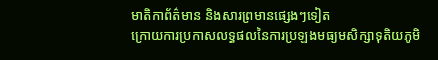មាតិកាព័ត៌មាន និងសារព្រមានផ្សេងៗទៀត
ក្រោយការប្រកាសលទ្ធផលនៃការប្រឡងមធ្យមសិក្សាទុតិយភូមិ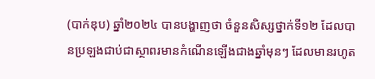(បាក់ឌុប) ឆ្នាំ២០២៤ បានបង្ហាញថា ចំនួនសិស្សថ្នាក់ទី១២ ដែលបានប្រឡងជាប់ជាស្ថាពរមានកំណើនឡើងជាងឆ្នាំមុនៗ ដែលមានរហូត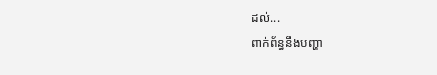ដល់...
ពាក់ព័ន្ធនឹងបញ្ហា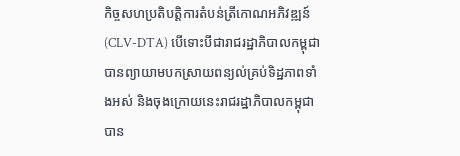កិច្ចសហប្រតិបត្តិការតំបន់ត្រីកោណអភិវឌ្ឍន៍ (CLV-DTA) បើទោះបីជារាជរដ្ឋាភិបាលកម្ពុជាបានព្យាយាមបកស្រាយពន្យល់គ្រប់ទិដ្ឋភាពទាំងអស់ និងចុងក្រោយនេះរាជរដ្ឋាភិបាលកម្ពុជាបាន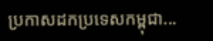ប្រកាសដកប្រទេសកម្ពុជា...